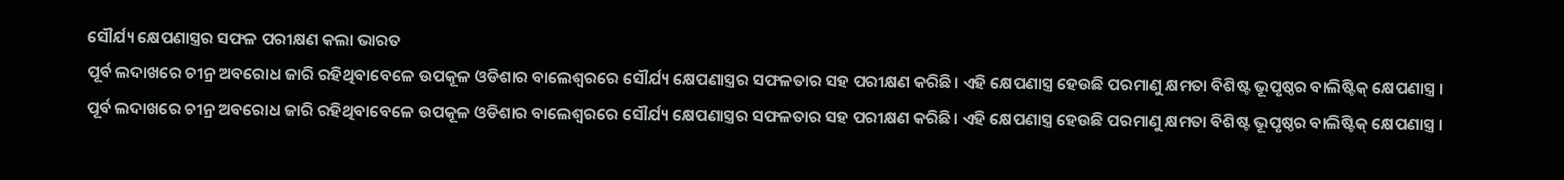ସୌର୍ଯ୍ୟ କ୍ଷେପଣାସ୍ତ୍ରର ସଫଳ ପରୀକ୍ଷଣ କଲା ଭାରତ
ପୂର୍ବ ଲଦାଖରେ ଚୀନ୍ର ଅବରୋଧ ଜାରି ରହିଥିବାବେଳେ ଉପକୂଳ ଓଡିଶାର ବାଲେଶ୍ବରରେ ସୌର୍ଯ୍ୟ କ୍ଷେପଣାସ୍ତ୍ରର ସଫଳତାର ସହ ପରୀକ୍ଷଣ କରିଛି। ଏହି କ୍ଷେପଣାସ୍ତ୍ର ହେଉଛି ପରମାଣୁ କ୍ଷମତା ବିଶିଷ୍ଟ ଭୂପୃଷ୍ଠର ବାଲିଷ୍ଟିକ୍ କ୍ଷେପଣାସ୍ତ୍ର ।
ପୂର୍ବ ଲଦାଖରେ ଚୀନ୍ର ଅବରୋଧ ଜାରି ରହିଥିବାବେଳେ ଉପକୂଳ ଓଡିଶାର ବାଲେଶ୍ବରରେ ସୌର୍ଯ୍ୟ କ୍ଷେପଣାସ୍ତ୍ରର ସଫଳତାର ସହ ପରୀକ୍ଷଣ କରିଛି। ଏହି କ୍ଷେପଣାସ୍ତ୍ର ହେଉଛି ପରମାଣୁ କ୍ଷମତା ବିଶିଷ୍ଟ ଭୂପୃଷ୍ଠର ବାଲିଷ୍ଟିକ୍ କ୍ଷେପଣାସ୍ତ୍ର ।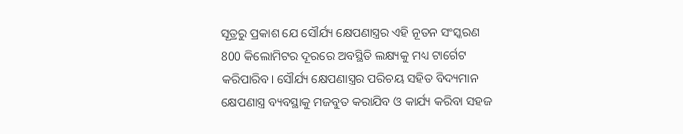ସୂତ୍ରରୁ ପ୍ରକାଶ ଯେ ସୌର୍ଯ୍ୟ କ୍ଷେପଣାସ୍ତ୍ରର ଏହି ନୂତନ ସଂସ୍କରଣ 800 କିଲୋମିଟର ଦୂରରେ ଅବସ୍ଥିତି ଲକ୍ଷ୍ୟକୁ ମଧ୍ୟ ଟାର୍ଗେଟ କରିପାରିବ। ସୌର୍ଯ୍ୟ କ୍ଷେପଣାସ୍ତ୍ରର ପରିଚୟ ସହିତ ବିଦ୍ୟମାନ କ୍ଷେପଣାସ୍ତ୍ର ବ୍ୟବସ୍ଥାକୁ ମଜବୁତ କରାଯିବ ଓ କାର୍ଯ୍ୟ କରିବା ସହଜ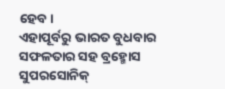ହେବ।
ଏହାପୂର୍ବରୁ ଭାରତ ବୁଧବାର ସଫଳତାର ସହ ବ୍ରହ୍ମୋସ ସୁପରସୋନିକ୍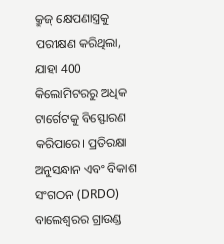କ୍ରୁଜ୍ କ୍ଷେପଣାସ୍ତ୍ରକୁ ପରୀକ୍ଷଣ କରିଥିଲା, ଯାହା 400 କିଲୋମିଟରରୁ ଅଧିକ ଟାର୍ଗେଟକୁ ବିସ୍ଫୋରଣ କରିପାରେ। ପ୍ରତିରକ୍ଷା ଅନୁସନ୍ଧାନ ଏବଂ ବିକାଶ ସଂଗଠନ (DRDO) ବାଲେଶ୍ବରର ଗ୍ରାଉଣ୍ଡ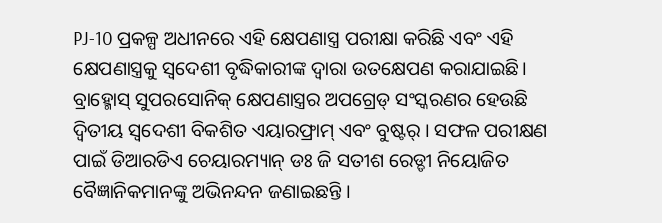PJ-10 ପ୍ରକଳ୍ପ ଅଧୀନରେ ଏହି କ୍ଷେପଣାସ୍ତ୍ର ପରୀକ୍ଷା କରିଛି ଏବଂ ଏହି କ୍ଷେପଣାସ୍ତ୍ରକୁ ସ୍ୱଦେଶୀ ବୃଦ୍ଧିକାରୀଙ୍କ ଦ୍ବାରା ଉତକ୍ଷେପଣ କରାଯାଇଛି।
ବ୍ରାହ୍ମୋସ୍ ସୁପରସୋନିକ୍ କ୍ଷେପଣାସ୍ତ୍ରର ଅପଗ୍ରେଡ୍ ସଂସ୍କରଣର ହେଉଛି ଦ୍ୱିତୀୟ ସ୍ୱଦେଶୀ ବିକଶିତ ଏୟାରଫ୍ରାମ୍ ଏବଂ ବୁଷ୍ଟର୍ । ସଫଳ ପରୀକ୍ଷଣ ପାଇଁ ଡିଆରଡିଏ ଚେୟାରମ୍ୟାନ୍ ଡଃ ଜି ସତୀଶ ରେଡ୍ଡୀ ନିୟୋଜିତ ବୈଜ୍ଞାନିକମାନଙ୍କୁ ଅଭିନନ୍ଦନ ଜଣାଇଛନ୍ତି ।